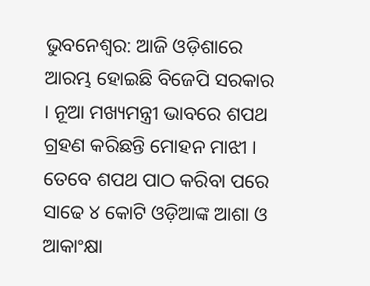ଭୁବନେଶ୍ବର: ଆଜି ଓଡ଼ିଶାରେ ଆରମ୍ଭ ହୋଇଛି ବିଜେପି ସରକାର । ନୂଆ ମଖ୍ୟମନ୍ତ୍ରୀ ଭାବରେ ଶପଥ ଗ୍ରହଣ କରିଛନ୍ତି ମୋହନ ମାଝୀ । ତେବେ ଶପଥ ପାଠ କରିବା ପରେ ସାଢେ ୪ କୋଟି ଓଡ଼ିଆଙ୍କ ଆଶା ଓ ଆକାଂକ୍ଷା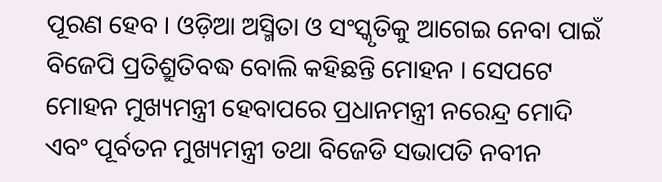ପୂରଣ ହେବ । ଓଡ଼ିଆ ଅସ୍ମିତା ଓ ସଂସ୍କୃତିକୁ ଆଗେଇ ନେବା ପାଇଁ ବିଜେପି ପ୍ରତିଶ୍ରୁତିବଦ୍ଧ ବୋଲି କହିଛନ୍ତି ମୋହନ । ସେପଟେ ମୋହନ ମୁଖ୍ୟମନ୍ତ୍ରୀ ହେବାପରେ ପ୍ରଧାନମନ୍ତ୍ରୀ ନରେନ୍ଦ୍ର ମୋଦି ଏବଂ ପୂର୍ବତନ ମୁଖ୍ୟମନ୍ତ୍ରୀ ତଥା ବିଜେଡି ସଭାପତି ନବୀନ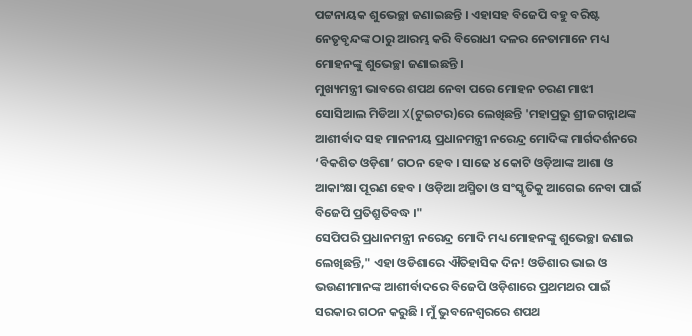ପଟ୍ଟନାୟକ ଶୁଭେଚ୍ଛା ଜଣାଇଛନ୍ତି । ଏହାସହ ବିଜେପି ବହୁ ବରିଷ୍ଟ ନେତୃବୃନ୍ଦଙ୍କ ଠାରୁ ଆରମ୍ଭ କରି ବିରୋଧୀ ଦଳର ନେତାମାନେ ମଧ୍ୟ ମୋହନଙ୍କୁ ଶୁଭେଚ୍ଛା ଜଣାଇଛନ୍ତି ।
ମୁଖ୍ୟମନ୍ତ୍ରୀ ଭାବରେ ଶପଥ ନେବା ପରେ ମୋହନ ଚରଣ ମାଝୀ ସୋସିଆଲ ମିଡିଆ X(ଟୁଇଟର)ରେ ଲେଖିଛନ୍ତି 'ମହାପ୍ରଭୁ ଶ୍ରୀଜଗନ୍ନାଥଙ୍କ ଆଶୀର୍ବାଦ ସହ ମାନନୀୟ ପ୍ରଧାନମନ୍ତ୍ରୀ ନରେନ୍ଦ୍ର ମୋଦିଙ୍କ ମାର୍ଗଦର୍ଶନରେ ‘ବିକଶିତ ଓଡ଼ିଶା’ ଗଠନ ହେବ । ସାଢେ ୪ କୋଟି ଓଡ଼ିଆଙ୍କ ଆଶା ଓ ଆକାଂକ୍ଷା ପୂରଣ ହେବ । ଓଡ଼ିଆ ଅସ୍ମିତା ଓ ସଂସ୍କୃତିକୁ ଆଗେଇ ନେବା ପାଇଁ ବିଜେପି ପ୍ରତିଶ୍ରୁତିବଦ୍ଧ ।"
ସେପିପରି ପ୍ରଧାନମନ୍ତ୍ରୀ ନରେନ୍ଦ୍ର ମୋଦି ମଧ୍ୟ ମୋହନଙ୍କୁ ଶୁଭେଚ୍ଛା ଜଣାଇ ଲେଖିଛନ୍ତି," ଏହା ଓଡିଶାରେ ଐତିହାସିକ ଦିନ! ଓଡିଶାର ଭାଇ ଓ ଭଉଣୀମାନଙ୍କ ଆଶୀର୍ବାଦରେ ବିଜେପି ଓଡ଼ିଶାରେ ପ୍ରଥମଥର ପାଇଁ ସରକାର ଗଠନ କରୁଛି । ମୁଁ ଭୁବନେଶ୍ୱରରେ ଶପଥ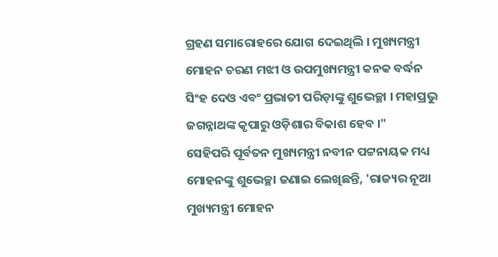ଗ୍ରହଣ ସମାରୋହରେ ଯୋଗ ଦେଇଥିଲି । ମୁଖ୍ୟମନ୍ତ୍ରୀ ମୋହନ ଚରଣ ମଝୀ ଓ ଉପମୁଖ୍ୟମନ୍ତ୍ରୀ କନକ ବର୍ଦ୍ଧନ ସିଂହ ଦେଓ ଏବଂ ପ୍ରଭାତୀ ପରିଡ଼ାଙ୍କୁ ଶୁଭେଚ୍ଛା । ମହାପ୍ରଭୁ ଜଗନ୍ନାଥଙ୍କ କୃପାରୁ ଓଡ଼ିଶାର ବିକାଶ ହେବ ।"
ସେହିପରି ପୂର୍ବତନ ମୁଖ୍ୟମନ୍ତ୍ରୀ ନବୀନ ପଟ୍ଟନାୟକ ମଧ୍ୟ ମୋହନଙ୍କୁ ଶୁଭେଚ୍ଛା ଜଣାଇ ଲେଖିଛନ୍ତି, 'ରାଜ୍ୟର ନୂଆ ମୁଖ୍ୟମନ୍ତ୍ରୀ ମୋହନ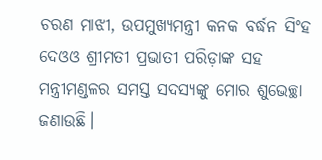ଚରଣ ମାଝୀ, ଉପମୁଖ୍ୟମନ୍ତ୍ରୀ କନକ ବର୍ଦ୍ଧନ ସିଂହ ଦେଓଓ ଶ୍ରୀମତୀ ପ୍ରଭାତୀ ପରିଡ଼ାଙ୍କ ସହ ମନ୍ତ୍ରୀମଣ୍ଡଳର ସମସ୍ତ ସଦସ୍ୟଙ୍କୁ ମୋର ଶୁଭେଚ୍ଛା ଜଣାଉଛି।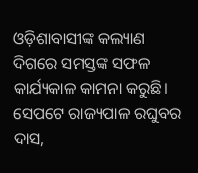ଓଡ଼ିଶାବାସୀଙ୍କ କଲ୍ୟାଣ ଦିଗରେ ସମସ୍ତଙ୍କ ସଫଳ କାର୍ଯ୍ୟକାଳ କାମନା କରୁଛି।
ସେପଟେ ରାଜ୍ୟପାଳ ରଘୁବର ଦାସ,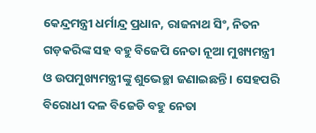କେନ୍ଦ୍ରମନ୍ତ୍ରୀ ଧର୍ମାନ୍ଦ୍ର ପ୍ରଧାନ, ରାଜନାଥ ସିଂ, ନିତନ ଗଡ଼କରିଙ୍କ ସହ ବହୁ ବିଜେପି ନେତା ନୂଆ ମୁଖ୍ୟମନ୍ତ୍ରୀ ଓ ଉପମୁଖ୍ୟମନ୍ତ୍ରୀଙ୍କୁ ଶୁଭେଚ୍ଛା ଜଣାଇଛନ୍ତି । ସେହପରି ବିରୋଧୀ ଦଳ ବିଜେଡି ବହୁ ନେତା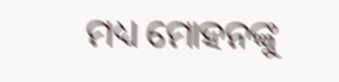ମଧ୍ୟ ମୋହନଙ୍କୁ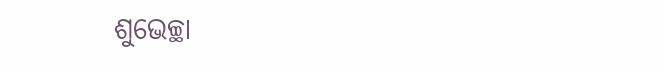ଶୁଭେଚ୍ଛା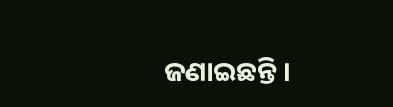ଜଣାଇଛନ୍ତି ।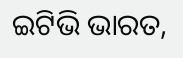ଇଟିଭି ଭାରତ,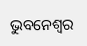ଭୁବନେଶ୍ବର